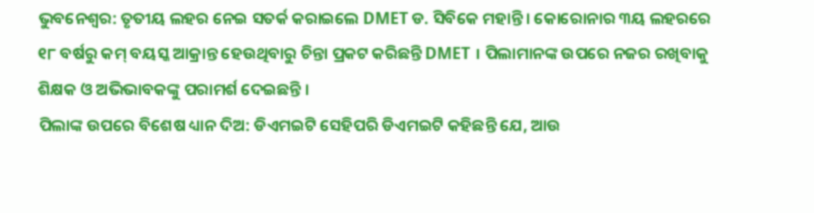ଭୁବନେଶ୍ବର: ତୃତୀୟ ଲହର ନେଇ ସତର୍କ କରାଇଲେ DMET ଡ. ସିବିକେ ମହାନ୍ତି । କୋରୋନାର ୩ୟ ଲହରରେ ୧୮ ବର୍ଷରୁ କମ୍ ବୟସ୍କ ଆକ୍ରାନ୍ତ ହେଉଥିବାରୁ ଚିନ୍ତା ପ୍ରକଟ କରିଛନ୍ତି DMET । ପିଲାମାନଙ୍କ ଉପରେ ନଜର ରଖିବାକୁ ଶିକ୍ଷକ ଓ ଅଭିଭାବକଙ୍କୁ ପରାମର୍ଶ ଦେଇଛନ୍ତି ।
ପିଲାଙ୍କ ଉପରେ ବିଶେଷ ଧ୍ୟାନ ଦିଅ: ଡିଏମଇଟି ସେହିପରି ଡିଏମଇଟି କହିଛନ୍ତି ଯେ, ଆଉ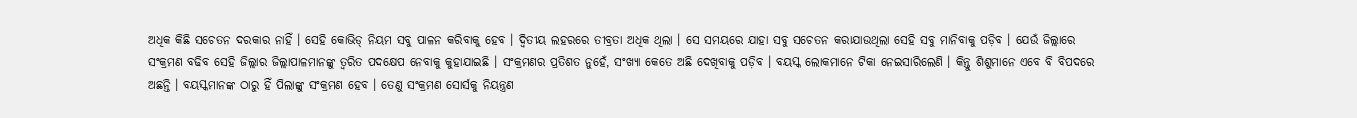ଅଧିକ କିଛି ସଚେତନ ଦରକାର ନାହିଁ । ସେହି କୋଭିଡ୍ ନିୟମ ସବୁ ପାଳନ କରିବାକୁ ହେବ । ଦ୍ବିତୀୟ ଲହରରେ ତୀବ୍ରତା ଅଧିକ ଥିଲା । ସେ ସମୟରେ ଯାହା ସବୁ ସଚେତନ କରାଯାଉଥିଲା ସେହି ସବୁ ମାନିବାକୁ ପଡ଼ିବ । ଯେଉଁ ଜିଲ୍ଲାରେ ସଂକ୍ରମଣ ବଢିବ ସେହି ଜିଲ୍ଲାର ଜିଲ୍ଲାପାଳମାନଙ୍କୁ ତ୍ୱରିତ ପଦକ୍ଷେପ ନେବାକୁ କୁହାଯାଇଛି । ସଂକ୍ରମଣର ପ୍ରତିଶତ ନୁହେଁ, ସଂଖ୍ୟା କେତେ ଅଛି ଦେଖିବାକୁ ପଡ଼ିବ । ବୟସ୍କ ଲୋକମାନେ ଟିକା ନେଇସାରିଲେଣି । କିନ୍ତୁ ଶିଶୁମାନେ ଏବେ ବି ବିପଦରେ ଅଛନ୍ତି । ବୟସ୍କମାନଙ୍କ ଠାରୁ ହିଁ ପିଲାଙ୍କୁ ସଂକ୍ରମଣ ହେବ । ତେଣୁ ସଂକ୍ରମଣ ସୋର୍ସକୁ ନିୟନ୍ତ୍ରଣ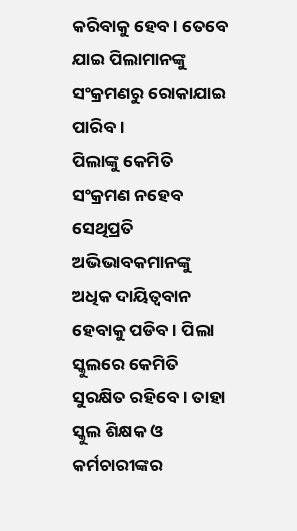କରିବାକୁ ହେବ । ତେବେ ଯାଇ ପିଲାମାନଙ୍କୁ ସଂକ୍ରମଣରୁ ରୋକାଯାଇ ପାରିବ ।
ପିଲାଙ୍କୁ କେମିତି ସଂକ୍ରମଣ ନହେବ ସେଥିପ୍ରତି ଅଭିଭାବକମାନଙ୍କୁ ଅଧିକ ଦାୟିତ୍ବବାନ ହେବାକୁ ପଡିବ । ପିଲା ସ୍କୁଲରେ କେମିତି ସୁରକ୍ଷିତ ରହିବେ । ତାହା ସ୍କୁଲ ଶିକ୍ଷକ ଓ କର୍ମଚାରୀଙ୍କର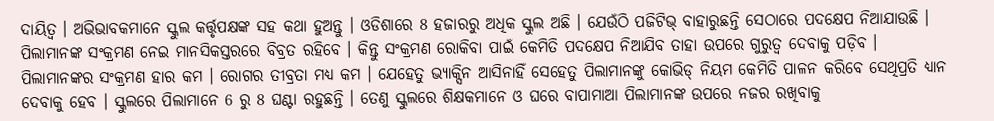ଦାୟିତ୍ୱ । ଅଭିଭାବକମାନେ ସ୍କୁଲ କର୍ତ୍ତୃପକ୍ଷଙ୍କ ସହ କଥା ହୁଅନ୍ତୁ । ଓଡିଶାରେ 8 ହଜାରରୁ ଅଧିକ ସ୍କୁଲ ଅଛି । ଯେଉଁଠି ପଜିଟିଭ୍ ବାହାରୁଛନ୍ତି ସେଠାରେ ପଦକ୍ଷେପ ନିଆଯାଉଛି । ପିଲାମାନଙ୍କ ସଂକ୍ରମଣ ନେଇ ମାନସିକସ୍ତରରେ ବିବ୍ରତ ରହିବେ । କିନ୍ତୁ ସଂକ୍ରମଣ ରୋକିବା ପାଇଁ କେମିତି ପଦକ୍ଷେପ ନିଆଯିବ ତାହା ଉପରେ ଗୁରୁତ୍ୱ ଦେବାକୁ ପଡ଼ିବ ।
ପିଲାମାନଙ୍କର ସଂକ୍ରମଣ ହାର କମ । ରୋଗର ତୀବ୍ରତା ମଧ୍ୟ କମ । ଯେହେତୁ ଭ୍ୟାକ୍ସିନ ଆସିନାହିଁ ସେହେତୁ ପିଲାମାନଙ୍କୁ କୋଭିଡ୍ ନିୟମ କେମିତି ପାଳନ କରିବେ ସେଥିପ୍ରତି ଧ୍ୟାନ ଦେବାକୁ ହେବ । ସ୍କୁଲରେ ପିଲାମାନେ 6 ରୁ 8 ଘଣ୍ଟା ରହୁଛନ୍ତି । ତେଣୁ ସ୍କୁଲରେ ଶିକ୍ଷକମାନେ ଓ ଘରେ ବାପାମାଆ ପିଲାମାନଙ୍କ ଉପରେ ନଜର ରଖିବାକୁ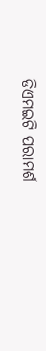ଡିଏମଇଟି ପରାମର୍ଶ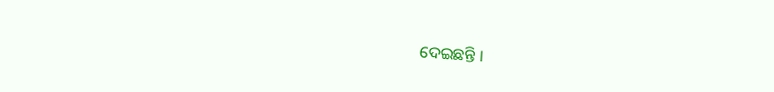ଦେଇଛନ୍ତି ।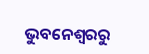ଭୁବନେଶ୍ବରରୁ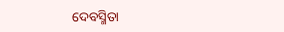ଦେବସ୍ମିତା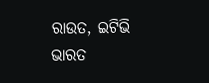ରାଉତ, ଇଟିଭି ଭାରତ